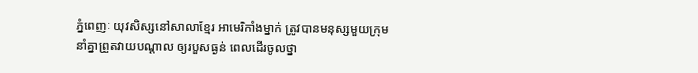ភ្នំពេញៈ យុវសិស្សនៅសាលាខ្មែរ អាមេរិកាំងម្នាក់ ត្រូវបានមនុស្សមួយក្រុម នាំគ្នាព្រួតវាយបណ្តាល ឲ្យរបួសធ្ងន់ ពេលដើរចូលថ្នា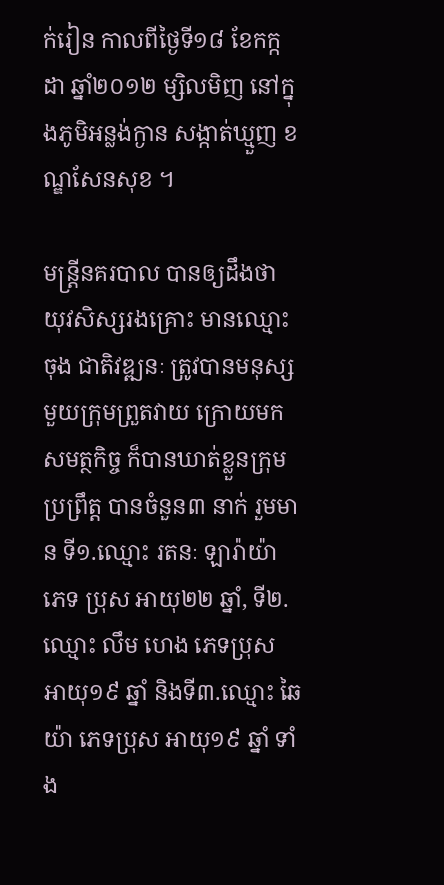ក់រៀន កាលពីថ្ងៃទី១៨ ខែកក្កដា ឆ្នាំ២០១២ ម្សិលមិញ នៅក្នុងភូមិអន្លង់ក្ងាន សង្កាត់ឃ្មួញ ខណ្ឌសែនសុខ ។

មន្រ្តីនគរបាល បានឲ្យដឹងថា យុវសិស្សរងគ្រោះ មានឈ្មោះ ចុង ជាតិវឌ្ឍនៈ ត្រូវបានមនុស្សមួយក្រុមព្រួតវាយ ក្រោយមកសមត្ថកិច្ច ក៏បានឃាត់ខ្លួនក្រុមប្រព្រឹត្ត បានចំនួន៣ នាក់ រួមមាន ទី១.ឈ្មោះ រតនៈ ឡារ៉ាយ៉ា ភេទ ប្រុស អាយុ២២ ឆ្នាំ, ទី២.ឈ្មោះ លឹម ហេង ភេទប្រុស អាយុ១៩ ឆ្នាំ និងទី៣.ឈ្មោះ ឆៃ យ៉ា ភេទប្រុស អាយុ១៩ ឆ្នាំ ទាំង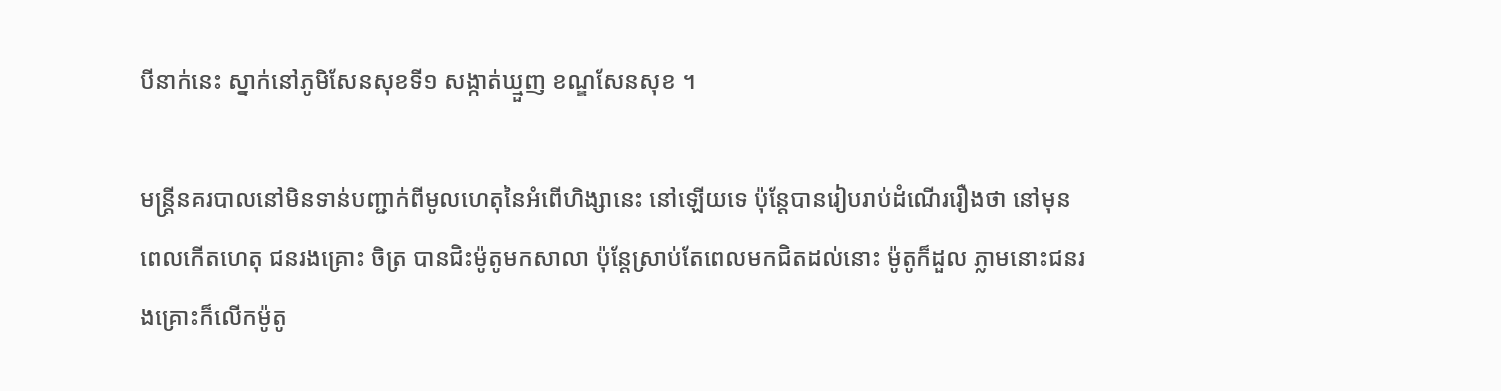បីនាក់នេះ ស្នាក់នៅភូមិសែនសុខទី១ សង្កាត់ឃ្មួញ ខណ្ឌសែនសុខ ។

មន្រ្តីនគរបាលនៅមិនទាន់បញ្ជាក់ពីមូលហេតុនៃអំពើហិង្សានេះ នៅឡើយទេ ប៉ុន្តែបានរៀបរាប់ដំណើររឿងថា នៅមុនពេលកើតហេតុ ជនរងគ្រោះ ចិត្រ បានជិះម៉ូតូមកសាលា ប៉ុន្តែស្រាប់តែពេលមកជិតដល់នោះ ម៉ូតូក៏ដួល ភ្លាមនោះជនរងគ្រោះក៏លើកម៉ូតូ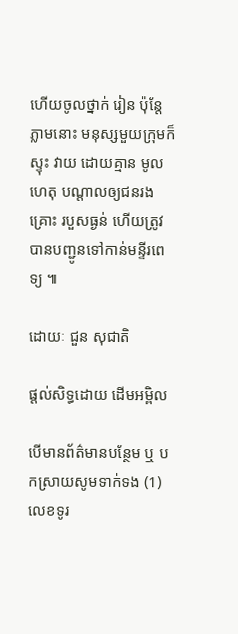ហើយចូលថ្នាក់ រៀន ប៉ុន្តែភ្លាមនោះ មនុស្សមួយក្រុមក៏ស្ទុះ វាយ ដោយគ្មាន មូលហេតុ បណ្តាលឲ្យជនរងគ្រោះ របួសធ្ងន់ ហើយត្រូវបានបញ្ជូនទៅកាន់មន្ទីរពេទ្យ ៕

ដោយៈ ជួន សុជាតិ

ផ្តល់សិទ្ធដោយ ដើមអម្ពិល

បើមានព័ត៌មានបន្ថែម ឬ បកស្រាយសូមទាក់ទង (1) លេខទូរ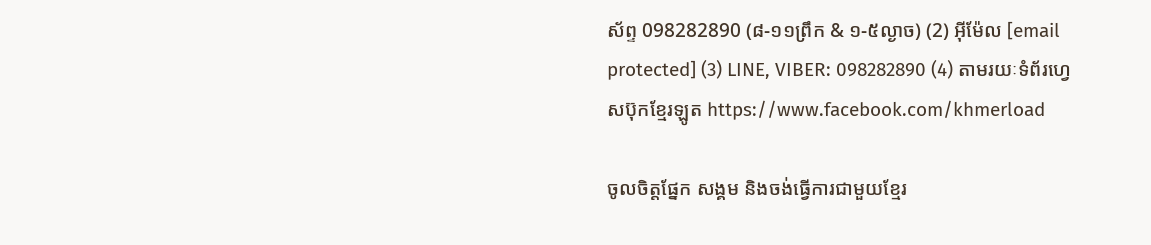ស័ព្ទ 098282890 (៨-១១ព្រឹក & ១-៥ល្ងាច) (2) អ៊ីម៉ែល [email protected] (3) LINE, VIBER: 098282890 (4) តាមរយៈទំព័រហ្វេសប៊ុកខ្មែរឡូត https://www.facebook.com/khmerload

ចូលចិត្តផ្នែក សង្គម និងចង់ធ្វើការជាមួយខ្មែរ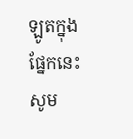ឡូតក្នុងផ្នែកនេះ សូម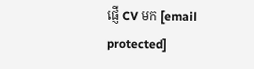ផ្ញើ CV មក [email protected]